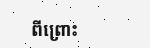ពីព្រោះ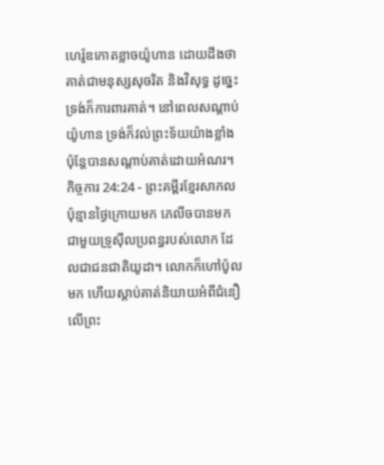ហេរ៉ូឌកោតខ្លាចយ៉ូហាន ដោយដឹងថាគាត់ជាមនុស្សសុចរិត និងវិសុទ្ធ ដូច្នេះទ្រង់ក៏ការពារគាត់។ នៅពេលសណ្ដាប់យ៉ូហាន ទ្រង់ក៏វល់ព្រះទ័យយ៉ាងខ្លាំង ប៉ុន្តែបានសណ្ដាប់គាត់ដោយអំណរ។
កិច្ចការ 24:24 - ព្រះគម្ពីរខ្មែរសាកល ប៉ុន្មានថ្ងៃក្រោយមក ភេលីចបានមកជាមួយទ្រូស៊ីលប្រពន្ធរបស់លោក ដែលជាជនជាតិយូដា។ លោកក៏ហៅប៉ូលមក ហើយស្ដាប់គាត់និយាយអំពីជំនឿលើព្រះ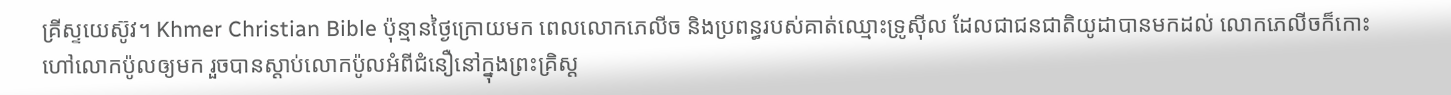គ្រីស្ទយេស៊ូវ។ Khmer Christian Bible ប៉ុន្មានថ្ងៃក្រោយមក ពេលលោកភេលីច និងប្រពន្ធរបស់គាត់ឈ្មោះទ្រូស៊ីល ដែលជាជនជាតិយូដាបានមកដល់ លោកភេលីចក៏កោះហៅលោកប៉ូលឲ្យមក រួចបានស្ដាប់លោកប៉ូលអំពីជំនឿនៅក្នុងព្រះគ្រិស្ដ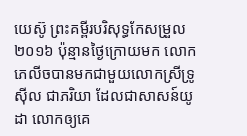យេស៊ូ ព្រះគម្ពីរបរិសុទ្ធកែសម្រួល ២០១៦ ប៉ុន្មានថ្ងៃក្រោយមក លោកភេលីចបានមកជាមួយលោកស្រីទ្រូស៊ីល ជាភរិយា ដែលជាសាសន៍យូដា លោកឲ្យគេ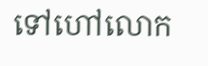ទៅហៅលោក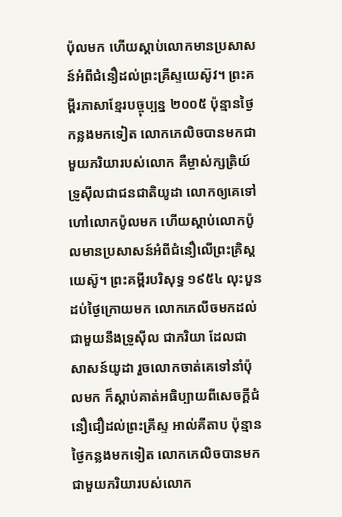ប៉ុលមក ហើយស្តាប់លោកមានប្រសាសន៍អំពីជំនឿដល់ព្រះគ្រីស្ទយេស៊ូវ។ ព្រះគម្ពីរភាសាខ្មែរបច្ចុប្បន្ន ២០០៥ ប៉ុន្មានថ្ងៃកន្លងមកទៀត លោកភេលិចបានមកជាមួយភរិយារបស់លោក គឺម្ចាស់ក្សត្រិយ៍ទ្រូស៊ីលជាជនជាតិយូដា លោកឲ្យគេទៅហៅលោកប៉ូលមក ហើយស្ដាប់លោកប៉ូលមានប្រសាសន៍អំពីជំនឿលើព្រះគ្រិស្តយេស៊ូ។ ព្រះគម្ពីរបរិសុទ្ធ ១៩៥៤ លុះបួនដប់ថ្ងៃក្រោយមក លោកភេលីចមកដល់ ជាមួយនឹងទ្រូស៊ីល ជាភរិយា ដែលជាសាសន៍យូដា រួចលោកចាត់គេទៅនាំប៉ុលមក ក៏ស្តាប់គាត់អធិប្បាយពីសេចក្ដីជំនឿជឿដល់ព្រះគ្រីស្ទ អាល់គីតាប ប៉ុន្មានថ្ងៃកន្លងមកទៀត លោកភេលិចបានមកជាមួយភរិយារបស់លោក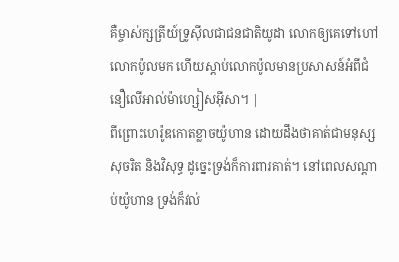គឺម្ចាស់ក្សត្រីយ៍ទ្រូស៊ីលជាជនជាតិយូដា លោកឲ្យគេទៅហៅលោកប៉ូលមក ហើយស្ដាប់លោកប៉ូលមានប្រសាសន៍អំពីជំនឿលើអាល់ម៉ាហ្សៀសអ៊ីសា។ |
ពីព្រោះហេរ៉ូឌកោតខ្លាចយ៉ូហាន ដោយដឹងថាគាត់ជាមនុស្សសុចរិត និងវិសុទ្ធ ដូច្នេះទ្រង់ក៏ការពារគាត់។ នៅពេលសណ្ដាប់យ៉ូហាន ទ្រង់ក៏វល់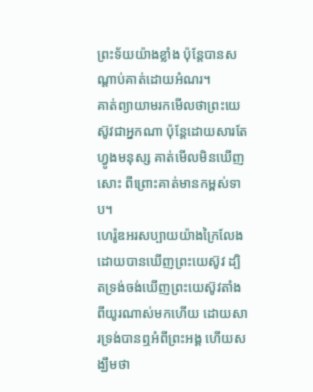ព្រះទ័យយ៉ាងខ្លាំង ប៉ុន្តែបានសណ្ដាប់គាត់ដោយអំណរ។
គាត់ព្យាយាមរកមើលថាព្រះយេស៊ូវជាអ្នកណា ប៉ុន្តែដោយសារតែហ្វូងមនុស្ស គាត់មើលមិនឃើញសោះ ពីព្រោះគាត់មានកម្ពស់ទាប។
ហេរ៉ូឌអរសប្បាយយ៉ាងក្រៃលែងដោយបានឃើញព្រះយេស៊ូវ ដ្បិតទ្រង់ចង់ឃើញព្រះយេស៊ូវតាំងពីយូរណាស់មកហើយ ដោយសារទ្រង់បានឮអំពីព្រះអង្គ ហើយសង្ឃឹមថា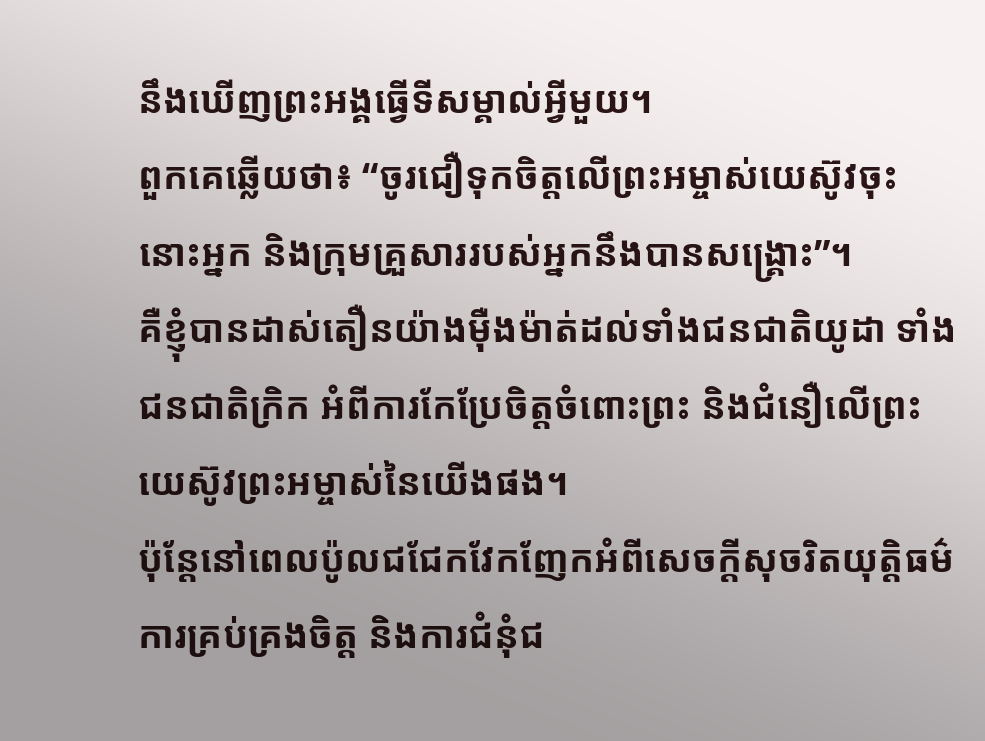នឹងឃើញព្រះអង្គធ្វើទីសម្គាល់អ្វីមួយ។
ពួកគេឆ្លើយថា៖ “ចូរជឿទុកចិត្តលើព្រះអម្ចាស់យេស៊ូវចុះ នោះអ្នក និងក្រុមគ្រួសាររបស់អ្នកនឹងបានសង្គ្រោះ”។
គឺខ្ញុំបានដាស់តឿនយ៉ាងម៉ឺងម៉ាត់ដល់ទាំងជនជាតិយូដា ទាំងជនជាតិក្រិក អំពីការកែប្រែចិត្តចំពោះព្រះ និងជំនឿលើព្រះយេស៊ូវព្រះអម្ចាស់នៃយើងផង។
ប៉ុន្តែនៅពេលប៉ូលជជែកវែកញែកអំពីសេចក្ដីសុចរិតយុត្តិធម៌ ការគ្រប់គ្រងចិត្ត និងការជំនុំជ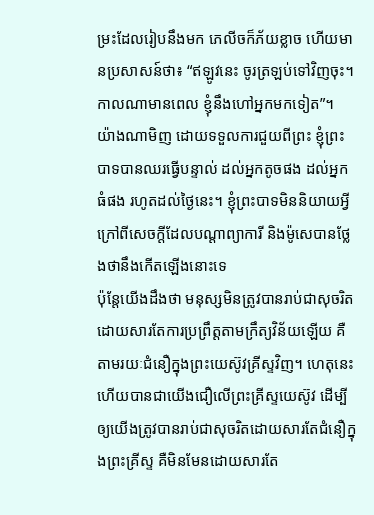ម្រះដែលរៀបនឹងមក ភេលីចក៏ភ័យខ្លាច ហើយមានប្រសាសន៍ថា៖ “ឥឡូវនេះ ចូរត្រឡប់ទៅវិញចុះ។ កាលណាមានពេល ខ្ញុំនឹងហៅអ្នកមកទៀត”។
យ៉ាងណាមិញ ដោយទទួលការជួយពីព្រះ ខ្ញុំព្រះបាទបានឈរធ្វើបន្ទាល់ ដល់អ្នកតូចផង ដល់អ្នកធំផង រហូតដល់ថ្ងៃនេះ។ ខ្ញុំព្រះបាទមិននិយាយអ្វី ក្រៅពីសេចក្ដីដែលបណ្ដាព្យាការី និងម៉ូសេបានថ្លែងថានឹងកើតឡើងនោះទេ
ប៉ុន្តែយើងដឹងថា មនុស្សមិនត្រូវបានរាប់ជាសុចរិតដោយសារតែការប្រព្រឹត្តតាមក្រឹត្យវិន័យឡើយ គឺតាមរយៈជំនឿក្នុងព្រះយេស៊ូវគ្រីស្ទវិញ។ ហេតុនេះហើយបានជាយើងជឿលើព្រះគ្រីស្ទយេស៊ូវ ដើម្បីឲ្យយើងត្រូវបានរាប់ជាសុចរិតដោយសារតែជំនឿក្នុងព្រះគ្រីស្ទ គឺមិនមែនដោយសារតែ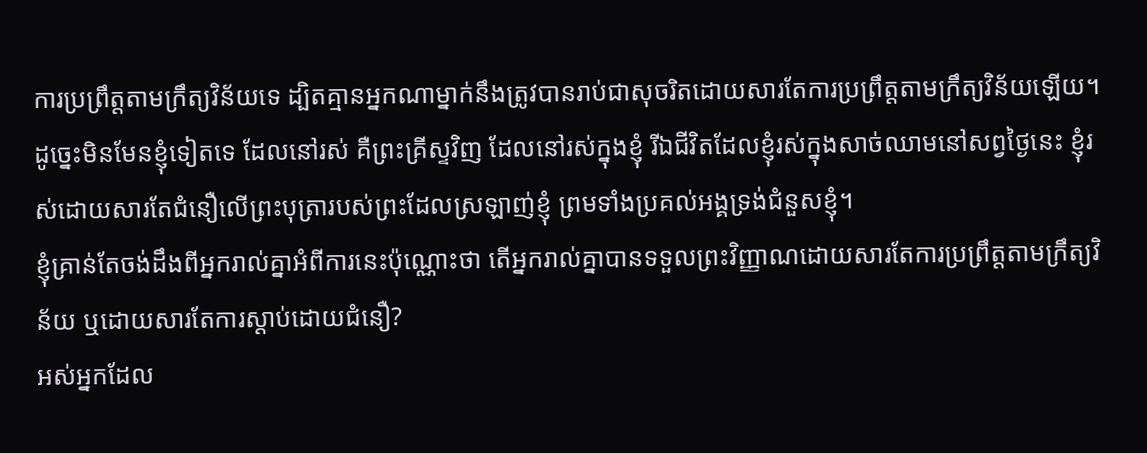ការប្រព្រឹត្តតាមក្រឹត្យវិន័យទេ ដ្បិតគ្មានអ្នកណាម្នាក់នឹងត្រូវបានរាប់ជាសុចរិតដោយសារតែការប្រព្រឹត្តតាមក្រឹត្យវិន័យឡើយ។
ដូច្នេះមិនមែនខ្ញុំទៀតទេ ដែលនៅរស់ គឺព្រះគ្រីស្ទវិញ ដែលនៅរស់ក្នុងខ្ញុំ រីឯជីវិតដែលខ្ញុំរស់ក្នុងសាច់ឈាមនៅសព្វថ្ងៃនេះ ខ្ញុំរស់ដោយសារតែជំនឿលើព្រះបុត្រារបស់ព្រះដែលស្រឡាញ់ខ្ញុំ ព្រមទាំងប្រគល់អង្គទ្រង់ជំនួសខ្ញុំ។
ខ្ញុំគ្រាន់តែចង់ដឹងពីអ្នករាល់គ្នាអំពីការនេះប៉ុណ្ណោះថា តើអ្នករាល់គ្នាបានទទួលព្រះវិញ្ញាណដោយសារតែការប្រព្រឹត្តតាមក្រឹត្យវិន័យ ឬដោយសារតែការស្ដាប់ដោយជំនឿ?
អស់អ្នកដែល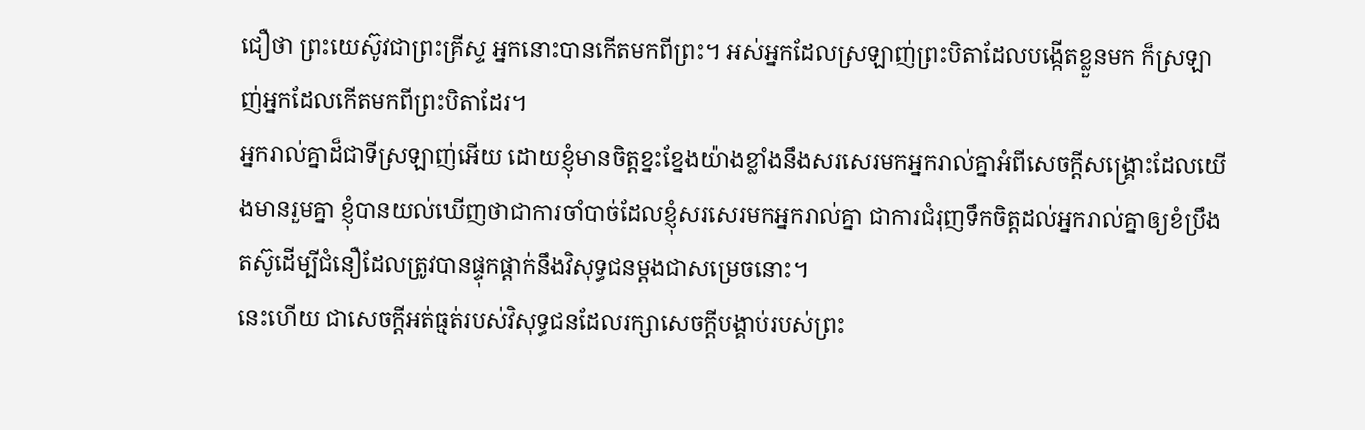ជឿថា ព្រះយេស៊ូវជាព្រះគ្រីស្ទ អ្នកនោះបានកើតមកពីព្រះ។ អស់អ្នកដែលស្រឡាញ់ព្រះបិតាដែលបង្កើតខ្លួនមក ក៏ស្រឡាញ់អ្នកដែលកើតមកពីព្រះបិតាដែរ។
អ្នករាល់គ្នាដ៏ជាទីស្រឡាញ់អើយ ដោយខ្ញុំមានចិត្តខ្នះខ្នែងយ៉ាងខ្លាំងនឹងសរសេរមកអ្នករាល់គ្នាអំពីសេចក្ដីសង្គ្រោះដែលយើងមានរួមគ្នា ខ្ញុំបានយល់ឃើញថាជាការចាំបាច់ដែលខ្ញុំសរសេរមកអ្នករាល់គ្នា ជាការជំរុញទឹកចិត្តដល់អ្នករាល់គ្នាឲ្យខំប្រឹងតស៊ូដើម្បីជំនឿដែលត្រូវបានផ្ទុកផ្ដាក់នឹងវិសុទ្ធជនម្ដងជាសម្រេចនោះ។
នេះហើយ ជាសេចក្ដីអត់ធ្មត់របស់វិសុទ្ធជនដែលរក្សាសេចក្ដីបង្គាប់របស់ព្រះ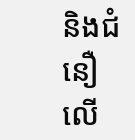និងជំនឿលើ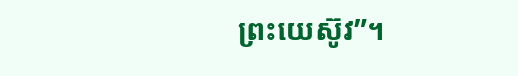ព្រះយេស៊ូវ”។